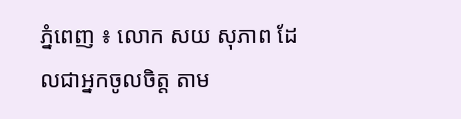ភ្នំពេញ ៖ លោក សយ សុភាព ដែលជាអ្នកចូលចិត្ត តាម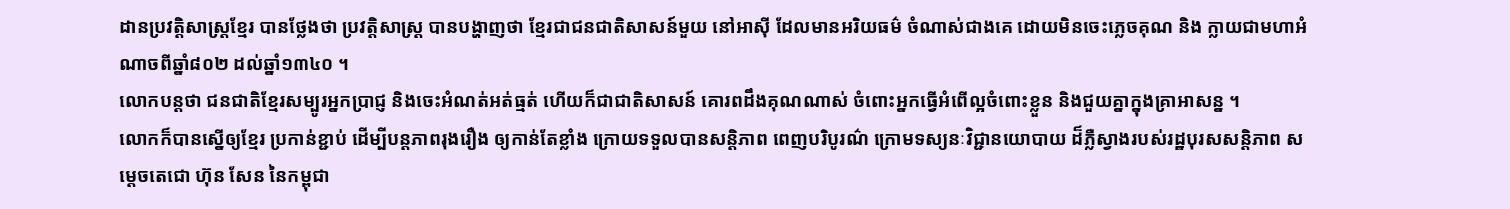ដានប្រវត្តិសាស្រ្តខ្មែរ បានថ្លែងថា ប្រវត្តិសាស្ត្រ បានបង្ហាញថា ខ្មែរជាជនជាតិសាសន៍មួយ នៅអាស៊ី ដែលមានអរិយធម៌ ចំណាស់ជាងគេ ដោយមិនចេះភ្លេចគុណ និង ក្លាយជាមហាអំណាចពីឆ្នាំ៨០២ ដល់ឆ្នាំ១៣៤០ ។
លោកបន្តថា ជនជាតិខ្មែរសម្បូរអ្នកប្រាជ្ញ និងចេះអំណត់អត់ធ្មត់ ហើយក៏ជាជាតិសាសន៍ គោរពដឹងគុណណាស់ ចំពោះអ្នកធ្វើអំពើល្អចំពោះខ្លួន និងជួយគ្នាក្នុងគ្រាអាសន្ន ។
លោកក៏បានស្នើឲ្យខ្មែរ ប្រកាន់ខ្ជាប់ ដើម្បីបន្តភាពរុងរឿង ឲ្យកាន់តែខ្លាំង ក្រោយទទួលបានសន្តិភាព ពេញបរិបូរណ៌ ក្រោមទស្យនៈវិជ្ជានយោបាយ ដ៏ភ្លឺស្វាងរបស់រដ្ឋបុរសសន្តិភាព សម្តេចតេជោ ហ៊ុន សែន នៃកម្ពុជា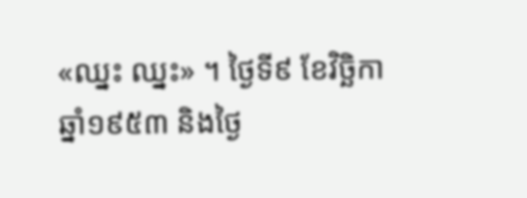«ឈ្នះ ឈ្នះ» ។ ថ្ងៃទី៩ ខែវិច្ឆិកា ឆ្នាំ១៩៥៣ និងថ្ងៃ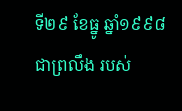ទី២៩ ខែធ្នូ ឆ្នាំ១៩៩៨ ជាព្រលឹង របស់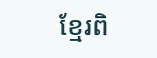ខ្មែរពិ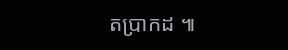តប្រាកដ ៕